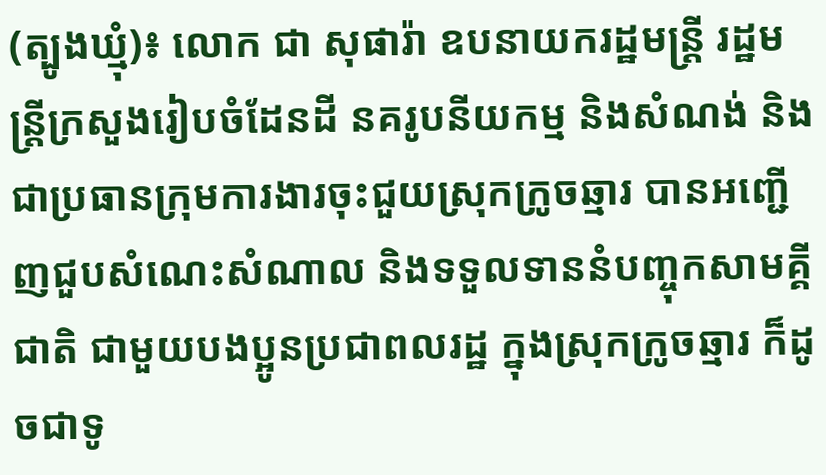(ត្បូងឃ្មុំ)៖ លោក ជា សុផារ៉ា ឧបនាយករដ្ឋមន្រ្តី រដ្ឋមន្ត្រីក្រសួងរៀបចំដែនដី នគរូបនីយកម្ម និងសំណង់ និងជាប្រធានក្រុមការងារចុះជួយស្រុកក្រូចឆ្មារ បានអញ្ជើញជួបសំណេះសំណាល និងទទួលទាននំបញ្ចុកសាមគ្គីជាតិ ជាមួយបងប្អូនប្រជាពលរដ្ឋ ក្នុងស្រុកក្រូចឆ្មារ ក៏ដូចជាទូ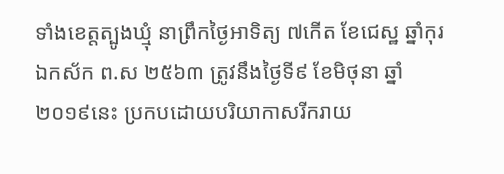ទាំងខេត្តត្បូងឃ្មុំ នាព្រឹកថ្ងៃអាទិត្យ ៧កើត ខែជេស្ឋ ឆ្នាំកុរ ឯកស័ក ព.ស ២៥៦៣ ត្រូវនឹងថ្ងៃទី៩ ខែមិថុនា ឆ្នាំ២០១៩នេះ ប្រកបដោយបរិយាកាសរីករាយ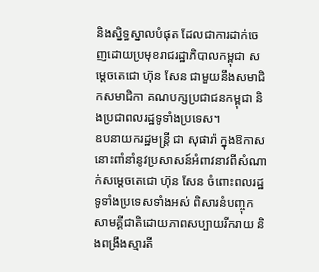និងស្និទ្ធស្នាលបំផុត ដែលជាការដាក់ចេញដោយប្រមុខរាជរដ្ឋាភិបាលកម្ពុជា សម្តេចតេជោ ហ៊ុន សែន ជាមួយនឹងសមាជិកសមាជិកា គណបក្សប្រជាជនកម្ពុជា និងប្រជាពលរដ្ឋទូទាំងប្រទេស។
ឧបនាយករដ្ឋមន្ត្រី ជា សុផារ៉ា ក្នុងឱកាសនោះពាំនាំនូវប្រសាសន៍អំពាវនាវពីសំណាក់សម្តេចតេជោ ហ៊ុន សែន ចំពោះពលរដ្ឋទូទាំងប្រទេសទាំងអស់ ពិសារនំបញ្ចុកសាមគ្គីជាតិដោយភាពសប្បាយរីករាយ និងពង្រឹងស្មារតី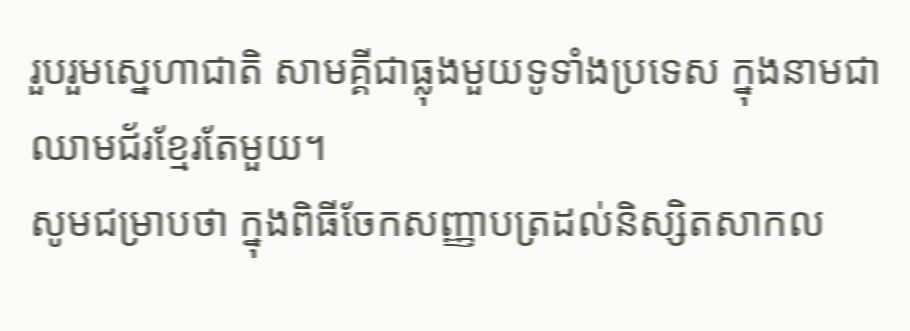រួបរួមស្នេហាជាតិ សាមគ្គីជាធ្លុងមួយទូទាំងប្រទេស ក្នុងនាមជាឈាមជ័រខ្មែរតែមួយ។
សូមជម្រាបថា ក្នុងពិធីចែកសញ្ញាបត្រដល់និស្សិតសាកល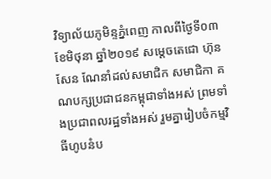វិទ្យាល័យភូមិន្ទភ្នំពេញ កាលពីថ្ងៃទី០៣ ខែមិថុនា ឆ្នាំ២០១៩ សម្តេចតេជោ ហ៊ុន សែន ណែនាំដល់សមាជិក សមាជិកា គណបក្សប្រជាជនកម្ពុជាទាំងអស់ ព្រមទាំងប្រជាពលរដ្ឋទាំងអស់ រួមគ្នារៀបចំកម្មវិធីហូបនំប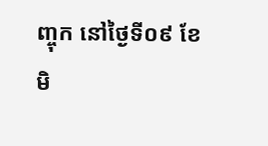ញ្ចុក នៅថ្ងៃទី០៩ ខែមិ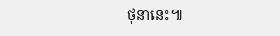ថុនានេះ៕